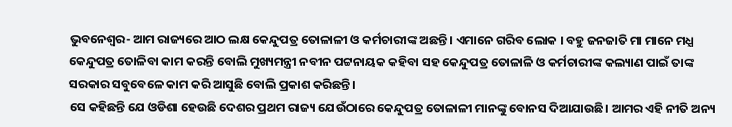ଭୁବନେଶ୍ବର- ଆମ ରାଜ୍ୟରେ ଆଠ ଲକ୍ଷ କେନ୍ଦୁପତ୍ର ତୋଳାଳୀ ଓ କର୍ମଚାରୀଙ୍କ ଅଛନ୍ତି । ଏମାନେ ଗରିବ ଲୋକ । ବହୁ ଜନଜାତି ମା ମାନେ ମଧ୍ଯ କେନ୍ଦୁପତ୍ର ତୋଳିବା କାମ କରନ୍ତି ବୋଲି ମୁଖ୍ୟମନ୍ତ୍ରୀ ନବୀନ ପଟ୍ଟନାୟକ କହିବା ସହ କେନ୍ଦୁପତ୍ର ତୋଳାଳି ଓ କର୍ମଚାରୀଙ୍କ କଲ୍ୟାଣ ପାଇଁ ତାଙ୍କ ସରକାର ସବୁବେଳେ କାମ କରି ଆସୁଛି ବୋଲି ପ୍ରକାଶ କରିଛନ୍ତି।
ସେ କହିଛନ୍ତି ଯେ ଓଡିଶା ହେଉଛି ଦେଶର ପ୍ରଥମ ରାଜ୍ୟ ଯେଉଁଠାରେ କେନ୍ଦୁପତ୍ର ତୋଳାଳୀ ମାନଙ୍କୁ ବୋନସ ଦିଆଯାଉଛି। ଆମର ଏହି ନୀତି ଅନ୍ୟ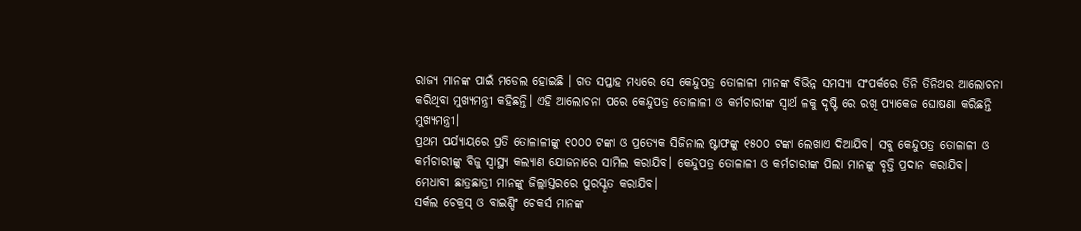ରାଜ୍ୟ ମାନଙ୍କ ପାଇଁ ମଡେଲ ହୋଇଛି । ଗତ ସପ୍ତାହ ମଧ୍ୟରେ ସେ କେନ୍ଦୁପତ୍ର ତୋଳାଳୀ ମାନଙ୍କ ବିଭିନ୍ନ ସମସ୍ୟା ସଂପର୍କରେ ତିନି ତିନିଥର ଆଲୋଚନା କରିଥିବା ମୁଖ୍ୟମନ୍ତ୍ରୀ କହିଛନ୍ତି। ଏହି ଆଲୋଚନା ପରେ କେନ୍ଦୁପତ୍ର ତୋଳାଳୀ ଓ କର୍ମଚାରୀଙ୍କ ସ୍ବାର୍ଥ ଳକୁ ଦୃଷ୍ଟି ରେ ରଖି ପ୍ୟାକେଜ ଘୋଷଣା କରିଛନ୍ତି ମୁଖ୍ୟମନ୍ତ୍ରୀ।
ପ୍ରଥମ ପର୍ଯ୍ୟାୟରେ ପ୍ରତି ତୋଳାଳୀଙ୍କୁ ୧୦୦୦ ଟଙ୍କା ଓ ପ୍ରତ୍ୟେକ ସିଜିନାଲ ଷ୍ଟାଫଙ୍କୁ ୧୫୦୦ ଟଙ୍କା ଲେଖାଏ ଦିଆଯିବ। ସବୁ କେନ୍ଦୁପତ୍ର ତୋଳାଳୀ ଓ କର୍ମଚାରୀଙ୍କୁ ବିଜୁ ସ୍ବାସ୍ଥ୍ୟ କଲ୍ୟାଣ ଯୋଜନାରେ ସାମିଲ କରାଯିବ। କେନ୍ଦୁପତ୍ର ତୋଳାଳୀ ଓ କର୍ମଚାରୀଙ୍କ ପିଲା ମାନଙ୍କୁ ବୃତ୍ତି ପ୍ରଦାନ କରାଯିବ।
ମେଧାବୀ ଛାତ୍ରଛାତ୍ରୀ ମାନଙ୍କୁ ଜିଲ୍ଲାସ୍ତରରେ ପୁରସ୍କୃତ କରାଯିବ।
ସର୍କଲ ଚେକ୍ରସ୍ ଓ ବାଇଣ୍ଡିଂ ଚେକର୍ସ ମାନଙ୍କ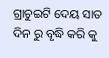ଗ୍ରାଚୁଇଟି ଦେୟ ସାତ ଦିନ ରୁ ବୃଦ୍ଧି କରି କୁ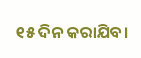୧୫ ଦିନ କରାଯିବ।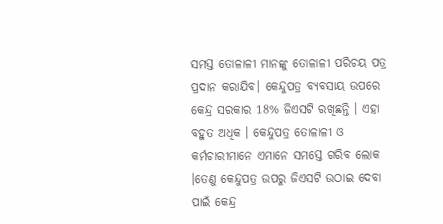ସମସ୍ତ ତୋଳାଳୀ ମାନଙ୍କୁ ତୋଳାଳୀ ପରିଚୟ ପତ୍ର ପ୍ରଦାନ କରାଯିବ। କେନ୍ଦୁପତ୍ର ବ୍ୟବସାୟ ଉପରେ କେନ୍ଦ୍ର ସରକାର 18% ଜିଏସଟି ରଖିଛନ୍ତି । ଏହା ବହୁତ ଅଧିକ । କେନ୍ଦୁପତ୍ର ତୋଳାଳୀ ଓ କର୍ମଚାରୀମାନେ ଏମାନେ ସମସ୍ତେ ଗରିବ ଲୋକ ।ତେଣୁ କେନ୍ଦୁପତ୍ର ଉପରୁ ଜିଏସଟି ଉଠାଇ ଦେବା ପାଇଁ କେନ୍ଦ୍ର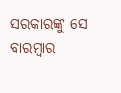ସରକାରଙ୍କୁ ସେ ବାରମ୍ଵାର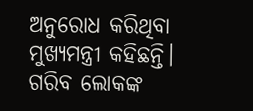ଅନୁରୋଧ କରିଥିବା ମୁଖ୍ୟମନ୍ତ୍ରୀ କହିଛନ୍ତି।
ଗରିବ ଲୋକଙ୍କ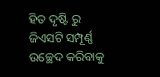ହିତ ଦୃଷ୍ଟି ରୁ ଜିଏସଟି ସମ୍ପୂର୍ଣ୍ଣ ଉଚ୍ଛେଦ କରିବାକୁ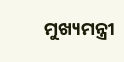ମୁଖ୍ୟମନ୍ତ୍ରୀ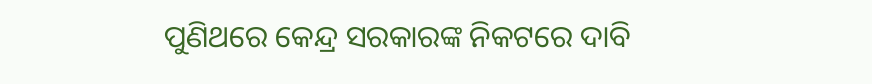ପୁଣିଥରେ କେନ୍ଦ୍ର ସରକାରଙ୍କ ନିକଟରେ ଦାବି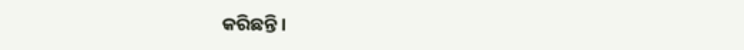କରିଛନ୍ତି।